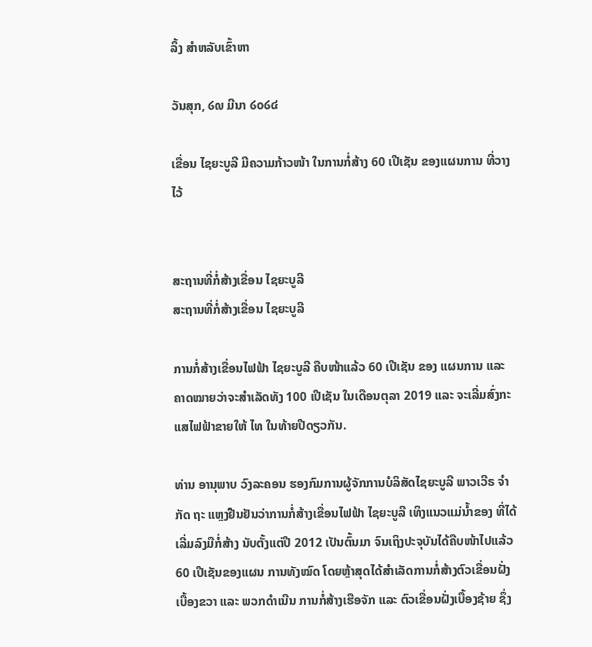ລິ້ງ ສຳຫລັບເຂົ້າຫາ

ວັນສຸກ, ໒໙ ມີນາ ໒໐໒໔

ເຂື່ອນ ໄຊຍະບູລີ ມີຄວາມກ້າວໜ້າ ໃນການກໍ່ສ້າງ 60 ເປີເຊັນ ຂອງແຜນການ ທີ່ວາງໄວ້


ສະຖານທີ່ກໍ່ສ້າງເຂື່ອນ ໄຊຍະບູລີ
ສະຖານທີ່ກໍ່ສ້າງເຂື່ອນ ໄຊຍະບູລີ

ການກໍ່ສ້າງເຂື່ອນໄຟຟ້າ ໄຊຍະບູລີ ຄືບໜ້າແລ້ວ 60 ເປີເຊັນ ຂອງ ແຜນການ ແລະ ຄາດໝາຍວ່າຈະສຳເລັດທັງ 100 ເປີເຊັນ ໃນເດືອນຕຸລາ 2019 ແລະ ຈະເລີ່ມສົ່ງກະແສໄຟຟ້າຂາຍໃຫ້ ໄທ ໃນທ້າຍປີດຽວກັນ.

ທ່ານ ອານຸພາບ ວົງລະຄອນ ຮອງກົມການຜູ້ຈັກການບໍລິສັດໄຊຍະບູລີ ພາວເວີຣ ຈຳກັດ ຖະ ແຫຼງຢືນຢັນວ່າການກໍ່ສ້າງເຂື່ອນໄຟຟ້າ ໄຊຍະບູລີ ເທິງແນວແມ່ນ້ຳຂອງ ທີ່ໄດ້ເລີ່ມລົງມືກໍ່ສ້າງ ນັບຕັ້ງແຕ່ປີ 2012 ເປັນຕົ້ນມາ ຈົນເຖິງປະຈຸບັນໄດ້ຄືບໜ້າໄປແລ້ວ 60 ເປີເຊັນຂອງແຜນ ການທັງໝົດ ໂດຍຫຼ້າສຸດໄດ້ສຳເລັດການກໍ່ສ້າງຕົວເຂື່ອນຝັ່ງເບື້ອງຂວາ ແລະ ພວກດຳເນີນ ການກໍ່ສ້າງເຮືອຈັກ ແລະ ຕົວເຂື່ອນຝັ່ງເບື້ອງຊ້າຍ ຊຶ່ງ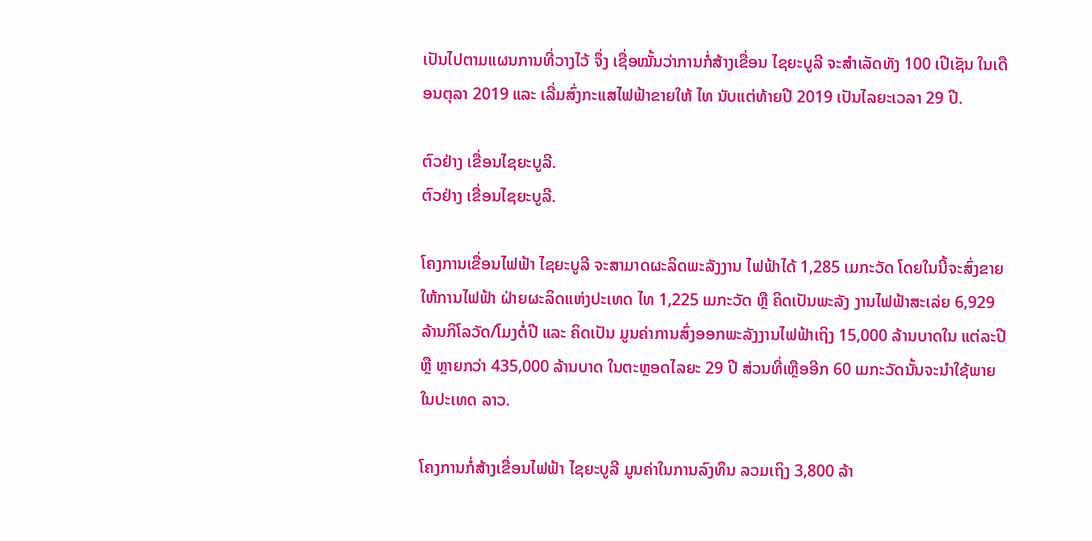ເປັນໄປຕາມແຜນການທີ່ວາງໄວ້ ຈຶ່ງ ເຊື່ອໝັ້ນວ່າການກໍ່ສ້າງເຂື່ອນ ໄຊຍະບູລີ ຈະສຳເລັດທັງ 100 ເປີເຊັນ ໃນເດືອນຕຸລາ 2019 ແລະ ເລີ່ມສົ່ງກະແສໄຟຟ້າຂາຍໃຫ້ ໄທ ນັບແຕ່ທ້າຍປີ 2019 ເປັນໄລຍະເວລາ 29 ປີ.

ຕົວຢ່າງ ເຂື່ອນໄຊຍະບູລີ.
ຕົວຢ່າງ ເຂື່ອນໄຊຍະບູລີ.

ໂຄງການເຂື່ອນໄຟຟ້າ ໄຊຍະບູລີ ຈະສາມາດຜະລິດພະລັງງານ ໄຟຟ້າໄດ້ 1,285 ເມກະວັດ ໂດຍໃນນີ້ຈະສົ່ງຂາຍໃຫ້ການໄຟຟ້າ ຝ່າຍຜະລິດແຫ່ງປະເທດ ໄທ 1,225 ເມກະວັດ ຫຼື ຄິດເປັນພະລັງ ງານໄຟຟ້າສະເລ່ຍ 6,929 ລ້ານກິໂລວັດ/ໂມງຕໍ່ປີ ແລະ ຄິດເປັນ ມູນຄ່າການສົ່ງອອກພະລັງງານໄຟຟ້າເຖິງ 15,000 ລ້ານບາດໃນ ແຕ່ລະປີ ຫຼື ຫຼາຍກວ່າ 435,000 ລ້ານບາດ ໃນຕະຫຼອດໄລຍະ 29 ປີ ສ່ວນທີ່ເຫຼືອອີກ 60 ເມກະວັດນັ້ນຈະນຳໃຊ້ພາຍໃນປະເທດ ລາວ.

ໂຄງການກໍ່ສ້າງເຂື່ອນໄຟຟ້າ ໄຊຍະບູລີ ມູນຄ່າໃນການລົງທຶນ ລວມເຖິງ 3,800 ລ້າ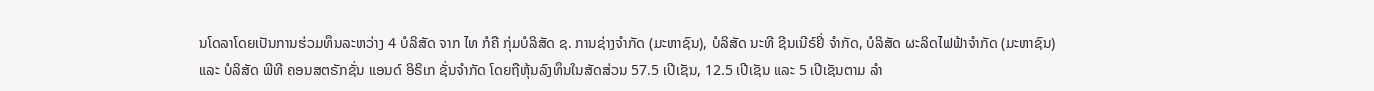ນໂດລາໂດຍເປັນການຮ່ວມທຶນລະຫວ່າງ 4 ບໍລິສັດ ຈາກ ໄທ ກໍຄື ກຸ່ມບໍລິສັດ ຊ. ການຊ່າງຈຳກັດ (ມະຫາຊົນ), ບໍລິສັດ ນະທີ ຊີນເນີຣ໌ຢິ່ ຈຳກັດ, ບໍລິສັດ ຜະລິດໄຟຟ້າຈຳກັດ (ມະຫາຊົນ) ແລະ ບໍລິສັດ ພີທີ ຄອນສຕຣັກຊັ່ນ ແອນດ໌ ອິຣິເກ ຊັ່ນຈຳກັດ ໂດຍຖືຫຸ້ນລົງທຶນໃນສັດສ່ວນ 57.5 ເປີເຊັນ, 12.5 ເປີເຊັນ ແລະ 5 ເປີເຊັນຕາມ ລຳ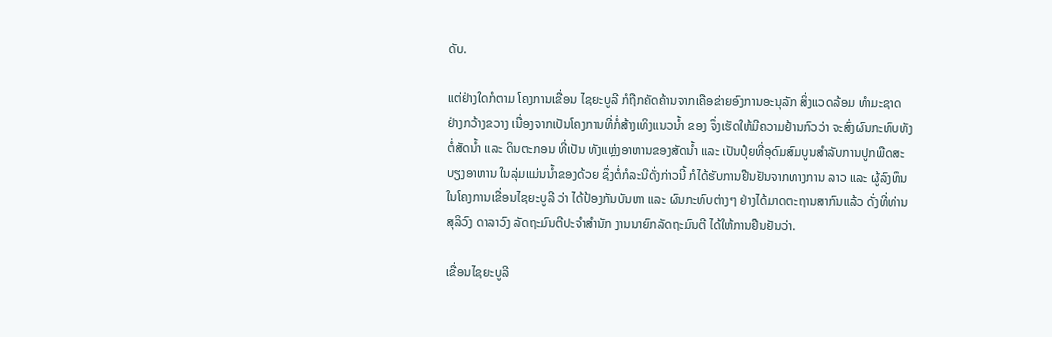ດັບ.

ແຕ່ຢ່າງໃດກໍຕາມ ໂຄງການເຂື່ອນ ໄຊຍະບູລີ ກໍຖືກຄັດຄ້ານຈາກເຄືອຂ່າຍອົງການອະນຸລັກ ສິ່ງແວດລ້ອມ ທຳມະຊາດຢ່າງກວ້າງຂວາງ ເນື່ອງຈາກເປັນໂຄງການທີ່ກໍ່ສ້າງເທິງແນວນ້ຳ ຂອງ ຈຶ່ງເຮັດໃຫ້ມີຄວາມຢ້ານກົວວ່າ ຈະສົ່ງຜົນກະທົບທັງຕໍ່ສັດນ້ຳ ແລະ ດິນຕະກອນ ທີ່ເປັນ ທັງແຫຼ່ງອາຫານຂອງສັດນ້ຳ ແລະ ເປັນປຸ໋ຍທີ່ອຸດົມສົມບູນສຳລັບການປູກພືດສະບຽງອາຫານ ໃນລຸ່ມແມ່ນນ້ຳຂອງດ້ວຍ ຊຶ່ງຕໍ່ກໍລະນີດັ່ງກ່າວນີ້ ກໍໄດ້ຮັບການຢືນຢັນຈາກທາງການ ລາວ ແລະ ຜູ້ລົງທຶນໃນໂຄງການເຂື່ອນໄຊຍະບູລີ ວ່າ ໄດ້ປ້ອງກັນບັນຫາ ແລະ ຜົນກະທົບຕ່າງໆ ຢ່າງໄດ້ມາດຕະຖານສາກົນແລ້ວ ດັ່ງທີ່ທ່ານ ສຸລິວົງ ດາລາວົງ ລັດຖະມົນຕີປະຈຳສຳນັກ ງານນາຍົກລັດຖະມົນຕີ ໄດ້ໃຫ້ການຢືນຢັນວ່າ.

ເຂື່ອນໄຊຍະບູລີ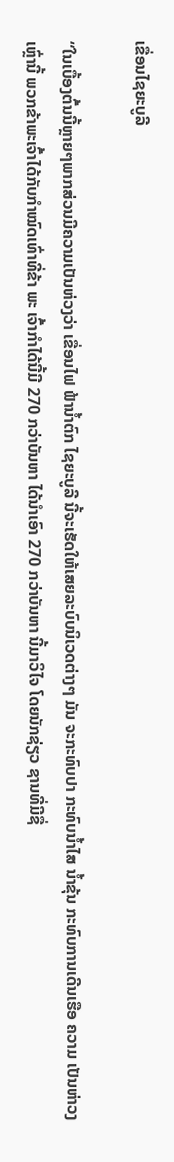ເຂື່ອນໄຊຍະບູລີ

“ໃນເບື້ອງຕົ້ນນີ້ຫຼາຍໆພາກສ່ວນມີຄວາມເປັນຫ່ວງວ່າ ເຂື່ອນໄຟ ຟ້ານ້ຳຕົກ ໄຊຍະບູລີ ນີ້ຈະເຮັດໃຫ້ເສຍລະບົບນິເວດຕ່າງໆ ມັນ ຈະກະທົບປາ ກະທົບນ້ຳໄສ ນ້ຳຂຸ້ນ ກະທົບການເດີນເຮືອ ຄວາມ ເປັນຫ່າວງເຫຼົ່ານີ້ ພວກຂ້າພະເຈົ້າໄດ້ກັບກຳໝົດເທົ່າທີ່ຂ້າ ພະ ເຈົ້າກຳໄດ້ນີ້ມີ 270 ກວ່າບັນຫາ ໄດ້ນຳເອົາ 270 ກວ່າບັນຫາ ນີ້ມາວິໄຈ ໂດຍນັກຊ່ຽວ ຊານທີ່ມີຊື່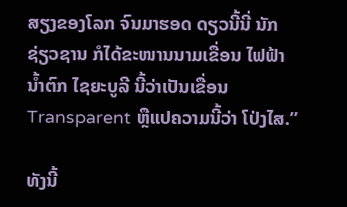ສຽງຂອງໂລກ ຈົນມາຮອດ ດຽວນີ້ນີ່ ນັກຊ່ຽວຊານ ກໍໄດ້ຂະໜານນາມເຂື່ອນ ໄຟຟ້ານ້ຳຕົກ ໄຊຍະບູລີ ນີ້ວ່າເປັນເຂື່ອນ Transparent ຫຼືແປຄວາມນີ້ວ່າ ໂປ່ງໄສ.”

ທັງນີ້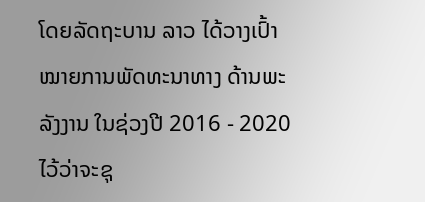ໂດຍລັດຖະບານ ລາວ ໄດ້ວາງເປົ້າໝາຍການພັດທະນາທາງ ດ້ານພະລັງງານ ໃນຊ່ວງປີ 2016 - 2020 ໄວ້ວ່າຈະຊຸ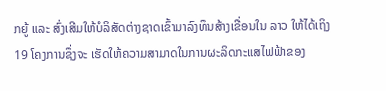ກຍູ້ ແລະ ສົ່ງເສີມໃຫ້ບໍລິສັດຕ່າງຊາດເຂົ້າມາລົງທຶນສ້າງເຂື່ອນໃນ ລາວ ໃຫ້ໄດ້ເຖິງ 19 ໂຄງການຊຶ່ງຈະ ເຮັດໃຫ້ຄວາມສາມາດໃນການຜະລິດກະແສໄຟຟ້າຂອງ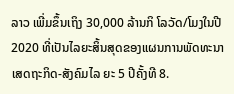ລາວ ເພີ່ມຂຶ້ນເຖິງ 30,000 ລ້ານກິ ໂລວັດ/ໂມງໃນປີ 2020 ທີ່ເປັນໄລຍະສິ້ນສຸດຂອງແຜນການພັດທະນາເສດຖະກິດ-ສັງຄົມໄລ ຍະ 5 ປີຄັ້ງທີ 8.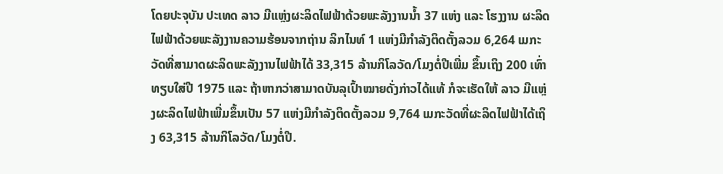ໂດຍປະຈຸບັນ ປະເທດ ລາວ ມີແຫຼ່ງຜະລິດໄຟຟ້າດ້ວຍພະລັງງານນ້ຳ 37 ແຫ່ງ ແລະ ໂຮງງານ ຜະລິດໄຟຟ້າດ້ວຍພະລັງງານຄວາມຮ້ອນຈາກຖ່ານ ລິກໄນທ໌ 1 ແຫ່ງມີກຳລັງຕິດຕັ້ງລວມ 6,264 ເມກະວັດທີ່ສາມາດຜະລິດພະລັງງານໄຟຟ້າໄດ້ 33,315 ລ້ານກິໂລວັດ/ໂມງຕໍ່ປີເພີ່ມ ຂຶ້ນເຖິງ 200 ເທົ່າທຽບໃສ່ປີ 1975 ແລະ ຖ້າຫາກວ່າສາມາດບັນລຸເປົ້າໝາຍດັ່ງກ່າວໄດ້ແທ້ ກໍຈະເຮັດໃຫ້ ລາວ ມີແຫຼ່ງຜະລິດໄຟຟ້າເພີ່ມຂຶ້ນເປັນ 57 ແຫ່ງມີກຳລັງຕິດຕັ້ງລວມ 9,764 ເມກະວັດທີ່ຜະລິດໄຟຟ້າໄດ້ເຖິງ 63,315 ລ້ານກິໂລວັດ/ໂມງຕໍ່ປີ.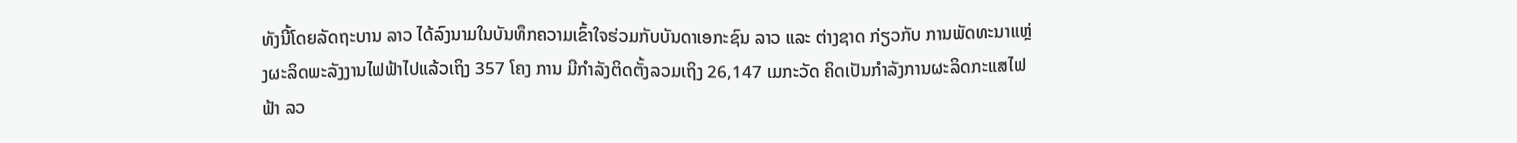ທັງນີ້ໂດຍລັດຖະບານ ລາວ ໄດ້ລົງນາມໃນບັນທຶກຄວາມເຂົ້າໃຈຮ່ວມກັບບັນດາເອກະຊົນ ລາວ ແລະ ຕ່າງຊາດ ກ່ຽວກັບ ການພັດທະນາແຫຼ່ງຜະລິດພະລັງງານໄຟຟ້າໄປແລ້ວເຖິງ 357 ໂຄງ ການ ມີກຳລັງຕິດຕັ້ງລວມເຖິງ 26,147 ເມກະວັດ ຄິດເປັນກຳລັງການຜະລິດກະແສໄຟ ຟ້າ ລວ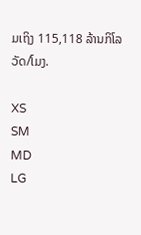ມເຖິງ 115,118 ລ້ານກິໂລວັດ/ໂມງ.

XS
SM
MD
LG